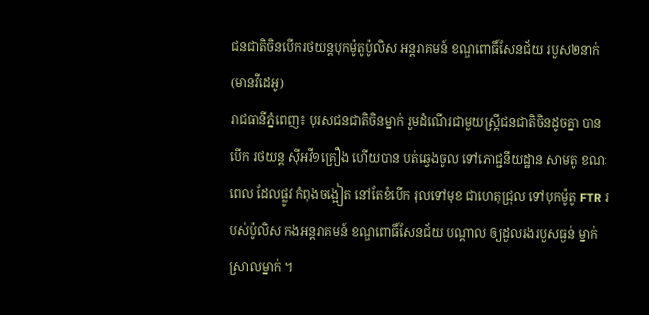ជនជាតិចិនបើករថយន្តបុកម៉ូតូប៉ូលិស អន្តរាគមន៍ ខណ្ឌពោធិ៍សែនជ័យ របួស២នាក់ (មានវីដេអូ)
រាជធានីភ្នំពេញ៖ បុរសជនជាតិចិនម្នាក់ រួមដំណើរជាមួយស្ត្រីជនជាតិចិនដូចគ្នា បានបើក រថយន្ត ស៊ីអវី១គ្រឿង ហើយបាន បត់ឆ្វេងចូល ទៅភោជ្ជនីយដ្ឋាន សាមតូ ខណៈពេល ដែលផ្លូវ កំពុងចង្អៀត នៅតែខំបើក រុលទៅមុខ ជាហេតុជ្រុល ទៅបុកម៉ូតូ FTR របស់ប៉ូលិស កងអន្តរាគមន៍ ខណ្ឌពោធិ៍សែនជ័យ បណ្តាល ឲ្យដួលរងរបួសធ្ងន់ ម្នាក់ ស្រាលម្នាក់ ។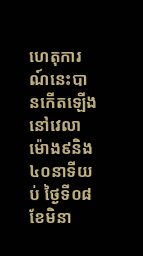ហេតុការណ៍នេះបានកើតឡើងនៅវេលាម៉ោង៩និង៤០នាទីយប់ ថ្ងៃទី០៨ ខែមិនា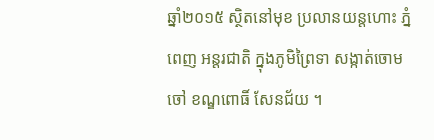ឆ្នាំ២០១៥ ស្ថិតនៅមុខ ប្រលានយន្តហោះ ភ្នំពេញ អន្តរជាតិ ក្នុងភូមិព្រៃទា សង្កាត់ចោមចៅ ខណ្ឌពោធិ៍ សែនជ័យ ។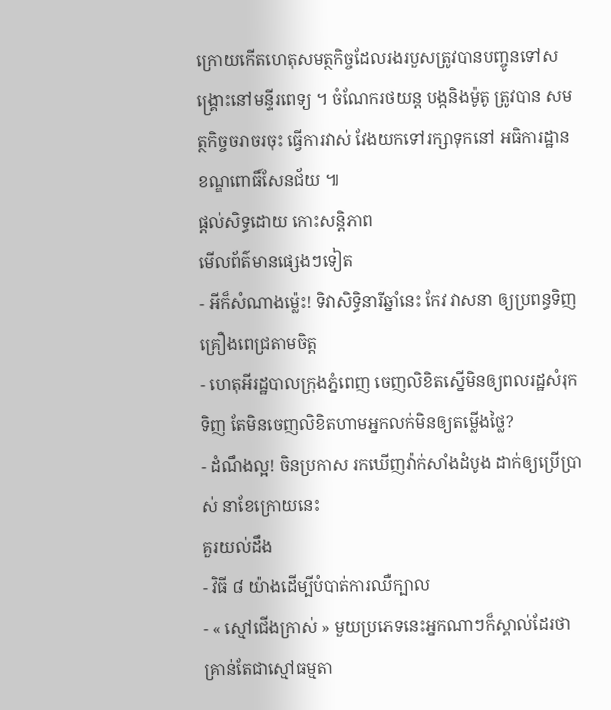ក្រោយកើតហេតុសមត្ថកិច្ចដែលរងរបួសត្រូវបានបញ្ចូនទៅសង្គ្រោះនៅមន្ទីរពេទ្យ ។ ចំណែករថយន្ត បង្កនិងម៉ូតូ ត្រូវបាន សមត្ថកិច្ចចរាចរចុះ ធ្វើការវាស់ វែងយកទៅរក្សាទុកនៅ អធិការដ្ឋាន ខណ្ឌពោធិ៍សែនជ័យ ៕
ផ្តល់សិទ្ធដោយ កោះសន្តិភាព
មើលព័ត៌មានផ្សេងៗទៀត
- អីក៏សំណាងម្ល៉េះ! ទិវាសិទ្ធិនារីឆ្នាំនេះ កែវ វាសនា ឲ្យប្រពន្ធទិញគ្រឿងពេជ្រតាមចិត្ត
- ហេតុអីរដ្ឋបាលក្រុងភ្នំពេញ ចេញលិខិតស្នើមិនឲ្យពលរដ្ឋសំរុកទិញ តែមិនចេញលិខិតហាមអ្នកលក់មិនឲ្យតម្លើងថ្លៃ?
- ដំណឹងល្អ! ចិនប្រកាស រកឃើញវ៉ាក់សាំងដំបូង ដាក់ឲ្យប្រើប្រាស់ នាខែក្រោយនេះ
គួរយល់ដឹង
- វិធី ៨ យ៉ាងដើម្បីបំបាត់ការឈឺក្បាល
- « ស្មៅជើងក្រាស់ » មួយប្រភេទនេះអ្នកណាៗក៏ស្គាល់ដែរថា គ្រាន់តែជាស្មៅធម្មតា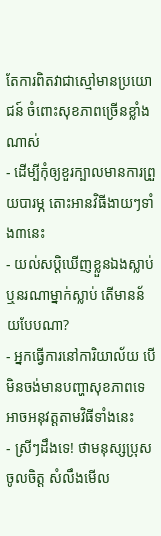តែការពិតវាជាស្មៅមានប្រយោជន៍ ចំពោះសុខភាពច្រើនខ្លាំងណាស់
- ដើម្បីកុំឲ្យខួរក្បាលមានការព្រួយបារម្ភ តោះអានវិធីងាយៗទាំង៣នេះ
- យល់សប្តិឃើញខ្លួនឯងស្លាប់ ឬនរណាម្នាក់ស្លាប់ តើមានន័យបែបណា?
- អ្នកធ្វើការនៅការិយាល័យ បើមិនចង់មានបញ្ហាសុខភាពទេ អាចអនុវត្តតាមវិធីទាំងនេះ
- ស្រីៗដឹងទេ! ថាមនុស្សប្រុសចូលចិត្ត សំលឹងមើល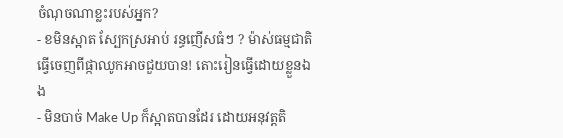ចំណុចណាខ្លះរបស់អ្នក?
- ខមិនស្អាត ស្បែកស្រអាប់ រន្ធញើសធំៗ ? ម៉ាស់ធម្មជាតិធ្វើចេញពីផ្កាឈូកអាចជួយបាន! តោះរៀនធ្វើដោយខ្លួនឯង
- មិនបាច់ Make Up ក៏ស្អាតបានដែរ ដោយអនុវត្តតិ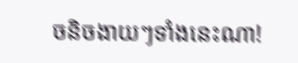ចនិចងាយៗទាំងនេះណា!